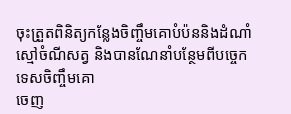ចុះត្រួតពិនិត្យកន្លែងចិញ្ចឹមគោបំប៉ននិងដំណាំស្មៅចំណីសត្វ និងបានណែនាំបន្ថែមពីបច្ចេកទេសចិញ្ចឹមគោ
ចេញ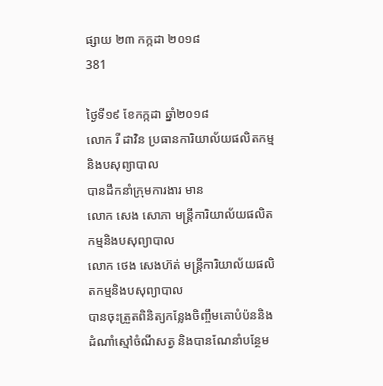ផ្សាយ ២៣ កក្កដា ២០១៨
381

ថ្ងៃទី១៩ ខែកក្កដា ឆ្នាំ២០១៨
លោក រី ដាវិន ប្រធានការិយាល័យផលិតកម្មនិងបសុព្យាបាល
បានដឹកនាំក្រុមការងារ មាន
លោក សេង សោភា មន្រ្តីការិយាល័យផលិតកម្មនិងបសុព្យាបាល
លោក ថេង សេងហ៊ត់ មន្ត្រីការិយាល័យផលិតកម្មនិងបសុព្យាបាល
បានចុះត្រួតពិនិត្យកន្លែងចិញ្ចឹមគោបំប៉ននិងដំណាំស្មៅចំណីសត្វ និងបានណែនាំបន្ថែម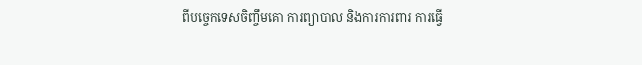ពីបច្ចេកទេសចិញ្ចឹមគោ ការព្យាបាល និងការការពារ ការធ្វើ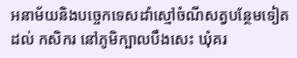អនាម័យនិងបច្ចេកទេសដាំស្មៅចំណីសត្វបន្ថែមទៀតដល់ កសិករ នៅភូមិក្បាលបឹងសេះ ឃុំគរ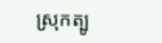ស្រុកត្បូ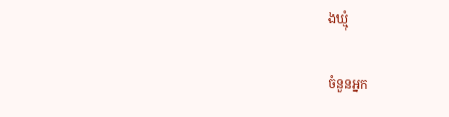ងឃ្មុំ

ចំនួនអ្នក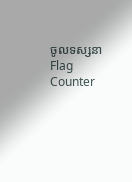ចូលទស្សនា
Flag Counter